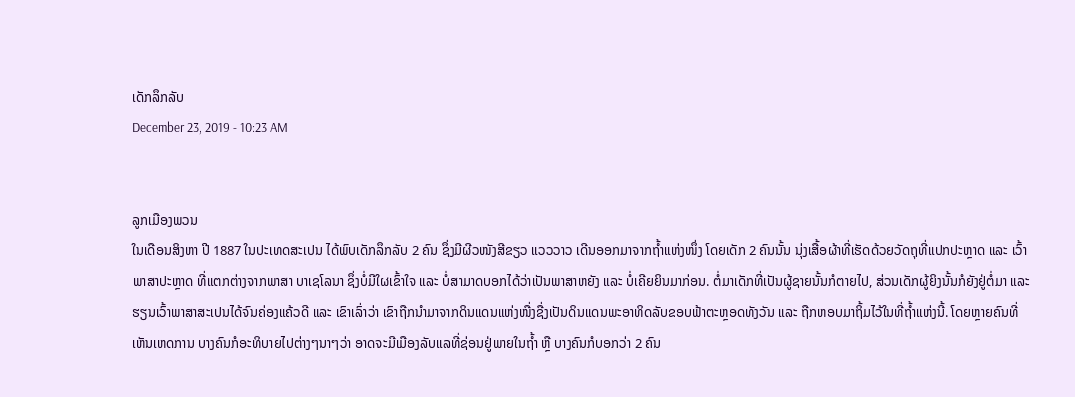ເດັກລຶກລັບ
December 23, 2019 - 10:23 AM


ລູກເມືອງພວນ
ໃນເດືອນສິງຫາ ປີ 1887 ໃນປະເທດສະເປນ ໄດ້ພົບເດັກລຶກລັບ 2 ຄົນ ຊຶ່ງມີຜີວໜັງສີຂຽວ ແວວວາວ ເດີນອອກມາຈາກຖໍ້າແຫ່ງໜຶ່ງ ໂດຍເດັກ 2 ຄົນນັ້ນ ນຸ່ງເສື້ອຜ້າທີ່ເຮັດດ້ວຍວັດຖຸທີ່ແປກປະຫຼາດ ແລະ ເວົ້າພາສາປະຫຼາດ ທີ່ແຕກຕ່າງຈາກພາສາ ບາເຊໂລນາ ຊຶ່ງບໍ່ມີໃຜເຂົ້າໃຈ ແລະ ບໍ່ສາມາດບອກໄດ້ວ່າເປັນພາສາຫຍັງ ແລະ ບໍ່ເຄີຍຍິນມາກ່ອນ. ຕໍ່ມາເດັກທີ່ເປັນຜູ້ຊາຍນັ້ນກໍຕາຍໄປ, ສ່ວນເດັກຜູ້ຍິງນັ້ນກໍຍັງຢູ່ຕໍ່ມາ ແລະ ຮຽນເວົ້າພາສາສະເປນໄດ້ຈົນຄ່ອງແຄ້ວດີ ແລະ ເຂົາເລົ່າວ່າ ເຂົາຖືກນຳມາຈາກດິນແດນແຫ່ງໜື່ງຊື່ງເປັນດິນແດນພະອາທິດລັບຂອບຟ້າຕະຫຼອດທັງວັນ ແລະ ຖືກຫອບມາຖິ້ມໄວ້ໃນທີ່ຖໍ້າແຫ່ງນີ້. ໂດຍຫຼາຍຄົນທີ່ເຫັນເຫດການ ບາງຄົນກໍອະທິບາຍໄປຕ່າງໆນາໆວ່າ ອາດຈະມີເມືອງລັບແລທີ່ຊ່ອນຢູ່ພາຍໃນຖໍ້າ ຫຼື ບາງຄົນກໍບອກວ່າ 2 ຄົນ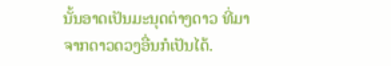ນັ້ນອາດເປັນມະນຸດຕ່າງດາວ ທີ່ມາຈາກດາວດວງອື່ນກໍເປັນໄດ້.